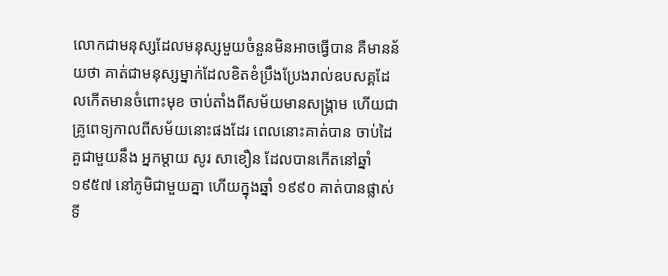លោកជាមនុស្សដែលមនុស្សមួយចំនួនមិនអាចធ្វើបាន គឺមានន័យថា គាត់ជាមនុស្សម្នាក់ដែលខិតខំប្រឹងប្រែងរាល់ឧបសគ្គដែលកើតមានចំពោះមុខ ចាប់តាំងពីសម័យមានសង្រ្គាម ហើយជាគ្រូពេទ្យកាលពីសម័យនោះផងដែរ ពេលនោះគាត់បាន ចាប់ដៃគួជាមួយនឹង អ្នកម្តាយ សូរ សាខឿន ដែលបានកើតនៅឆ្នាំ ១៩៥៧ នៅភូមិជាមួយគ្នា ហើយក្នុងឆ្នាំ ១៩៩០ គាត់បានផ្លាស់ទី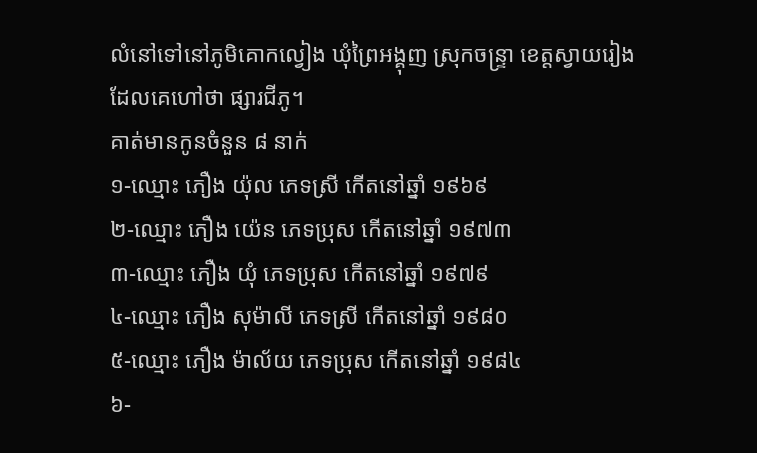លំនៅទៅនៅភូមិគោកល្វៀង ឃុំព្រៃអង្គុញ ស្រុកចន្រ្ទា ខេត្តស្វាយរៀង ដែលគេហៅថា ផ្សារជីភូ។
គាត់មានកូនចំនួន ៨ នាក់
១-ឈ្មោះ ភឿង យ៉ុល ភេទស្រី កើតនៅឆ្នាំ ១៩៦៩
២-ឈ្មោះ ភឿង យ៉េន ភេទប្រុស កើតនៅឆ្នាំ ១៩៧៣
៣-ឈ្មោះ ភឿង យុំ ភេទប្រុស កើតនៅឆ្នាំ ១៩៧៩
៤-ឈ្មោះ ភឿង សុម៉ាលី ភេទស្រី កើតនៅឆ្នាំ ១៩៨០
៥-ឈ្មោះ ភឿង ម៉ាល័យ ភេទប្រុស កើតនៅឆ្នាំ ១៩៨៤
៦-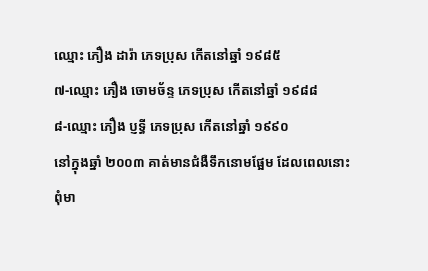ឈ្មោះ ភឿង ដារ៉ា ភេទប្រុស កើតនៅឆ្នាំ ១៩៨៥
៧-ឈ្មោះ ភឿង ចោមច័ន្ទ ភេទប្រុស កើតនៅឆ្នាំ ១៩៨៨
៨-ឈ្មោះ ភឿង ប្ញទ្ធី ភេទប្រុស កើតនៅឆ្នាំ ១៩៩០
នៅក្នុងឆ្នាំ ២០០៣ គាត់មានជំងឺទឹកនោមផ្អែម ដែលពេលនោះពុំមា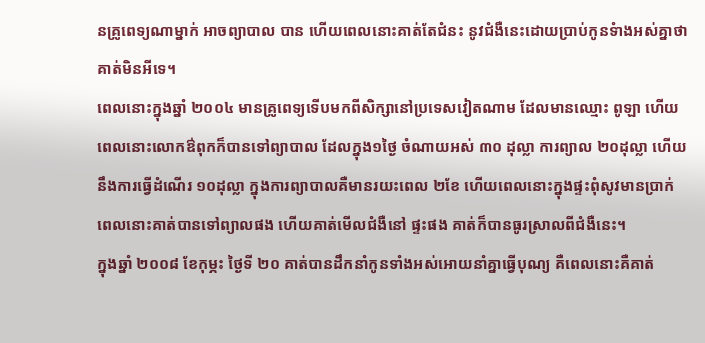នគ្រូពេទ្យណាម្នាក់ អាចព្យាបាល បាន ហើយពេលនោះគាត់តែជំនះ នូវជំងឺនេះដោយប្រាប់កូនទំាងអស់គ្នាថា គាត់មិនអីទេ។
ពេលនោះក្នុងឆ្នាំ ២០០៤ មានគ្រូពេទ្យទើបមកពីសិក្សានៅប្រទេសវៀតណាម ដែលមានឈ្មោះ ពូឡា ហើយពេលនោះលោកឳពុកក៏បានទៅព្យាបាល ដែលក្នុង១ថ្ងៃ ចំណាយអស់ ៣០ ដុល្លា ការព្យាល ២០ដុល្លា ហើយនឹងការធ្វើដំណើរ ១០ដុល្លា ក្នុងការព្យាបាលគឺមានរយះពេល ២ខែ ហើយពេលនោះក្នុងផ្ទះពុំសូវមានប្រាក់ ពេលនោះគាត់បានទៅព្យាលផង ហើយគាត់មើលជំងឺនៅ ផ្ទះផង គាត់ក៏បានធូរស្រាលពីជំងឺនេះ។
ក្នុងឆ្នាំ ២០០៨ ខែកុម្ភះ ថ្ងៃទី ២០ គាត់បានដឹកនាំកូនទាំងអស់អោយនាំគ្នាធ្វើបុណ្យ គឺពេលនោះគឺគាត់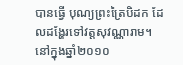បានធ្វើ បុណ្យព្រះត្រៃបិដក ដែលដង្ហែរទៅវត្តសុវណ្ណារាម។
នៅក្នុងឆ្នាំ២០១០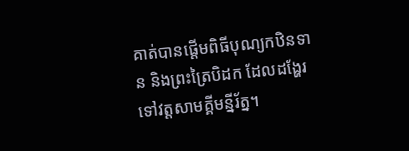គាត់បានផ្តើមពិធីបុណ្យកឋិនទាន និងព្រះត្រៃបិដក ដែលដង្ហែរទៅវត្តសាមគ្គីមន្នីរ័ត្ន។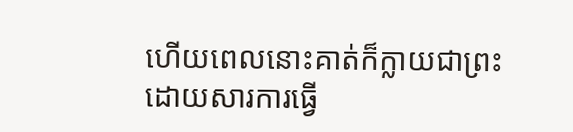ហើយពេលនោះគាត់ក៏ក្លាយជាព្រះ ដោយសារការធ្វើ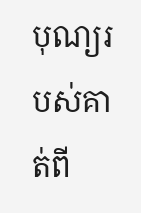បុណ្យរបស់គាត់ពី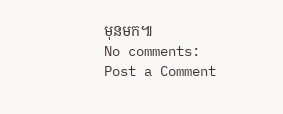មុនមក៕
No comments:
Post a Comment